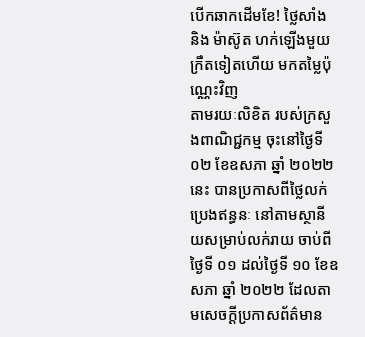បើកឆាកដើមខែ! ថ្លៃសាំង និង ម៉ាស៊ូត ហក់ឡើងមួយក្រឺតទៀតហើយ មកតម្លៃប៉ុណ្ណេះវិញ
តាមរយៈលិខិត របស់ក្រសួងពាណិជ្ជកម្ម ចុះនៅថ្ងៃទី ០២ ខែឧសភា ឆ្នាំ ២០២២ នេះ បានប្រកាសពីថ្លៃលក់ប្រេងឥន្ធនៈ នៅតាមស្ថានីយសម្រាប់លក់រាយ ចាប់ពីថ្ងៃទី ០១ ដល់ថ្ងៃទី ១០ ខែឧសភា ឆ្នាំ ២០២២ ដែលតាមសេចក្ដីប្រកាសព័ត៌មាន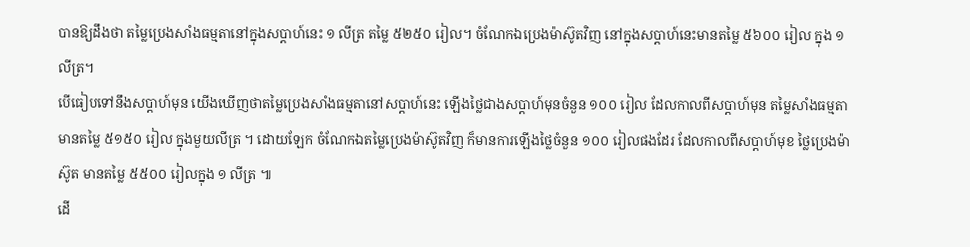បានឱ្យដឹងថា តម្លៃប្រេងសាំងធម្មតានៅក្នុងសប្ដាហ៍នេះ ១ លីត្រ តម្លៃ ៥២៥០ រៀល។ ចំណែកឯប្រេងម៉ាស៊ូតវិញ នៅក្នុងសប្ដាហ៍នេះមានតម្លៃ ៥៦០០ រៀល ក្នុង ១ លីត្រ។
បើធៀបទៅនឹងសប្ដាហ៍មុន យើងឃើញថាតម្លៃប្រេងសាំងធម្មតានៅសប្ដាហ៍នេះ ឡើងថ្លៃជាងសប្ដាហ៍មុនចំនួន ១០០ រៀល ដែលកាលពីសប្ដាហ៍មុន តម្លៃសាំងធម្មតាមានតម្លៃ ៥១៥០ រៀល ក្នុងមួយលីត្រ ។ ដោយឡែក ចំណែកឯតម្លៃប្រេងម៉ាស៊ូតវិញ ក៏មានការឡើងថ្លៃចំនួន ១០០ រៀលផងដែរ ដែលកាលពីសប្ដាហ៍មុខ ថ្លៃប្រេងម៉ាស៊ូត មានតម្លៃ ៥៥០០ រៀលក្នុង ១ លីត្រ ៕
ដើ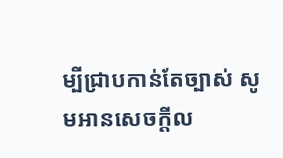ម្បីជ្រាបកាន់តែច្បាស់ សូមអានសេចក្តីល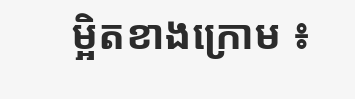ម្អិតខាងក្រោម ៖